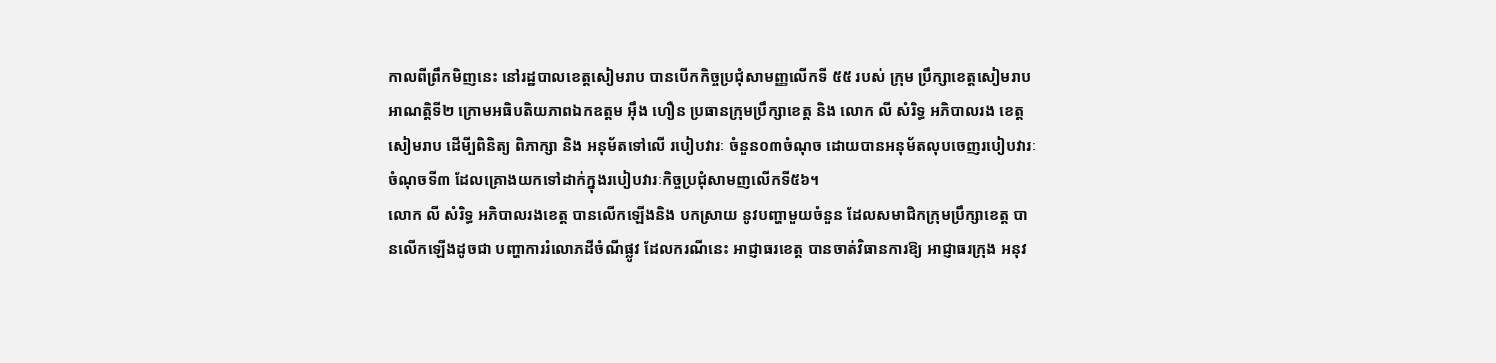កាលពីព្រឹកមិញនេះ នៅរដ្ឋបាលខេត្តសៀមរាប បានបើកកិច្ចប្រជុំសាមញ្ញលើកទី ៥៥ របស់ ក្រុម ប្រឹក្សាខេត្តសៀមរាប អាណត្តិទី២ ក្រោមអធិបតិយភាពឯកឧត្តម អ៊ឹង ហឿន ប្រធានក្រុមប្រឹក្សាខេត្ត និង លោក លី សំរិទ្ធ អភិបាលរង ខេត្តសៀមរាប ដើមី្បពិនិត្យ ពិភាក្សា និង អនុម័តទៅលើ របៀបវារៈ ចំនួន០៣ចំណុច ដោយបានអនុម័តលុបចេញរបៀបវារៈចំណុចទី៣ ដែលគ្រោងយកទៅដាក់ក្នុងរបៀបវារៈកិច្ចប្រជុំសាមញលើកទី៥៦។
លោក លី សំរិទ្ធ អភិបាលរងខេត្ត បានលើកឡើងនិង បកស្រាយ នូវបញ្ហាមួយចំនួន ដែលសមាជិកក្រុមប្រឹក្សាខេត្ត បានលើកឡើងដូចជា បញ្ហាការរំលោភដីចំណីផ្លូវ ដែលករណីនេះ អាជ្ញាធរខេត្ត បានចាត់វិធានការឱ្យ អាជ្ញាធរក្រុង អនុវ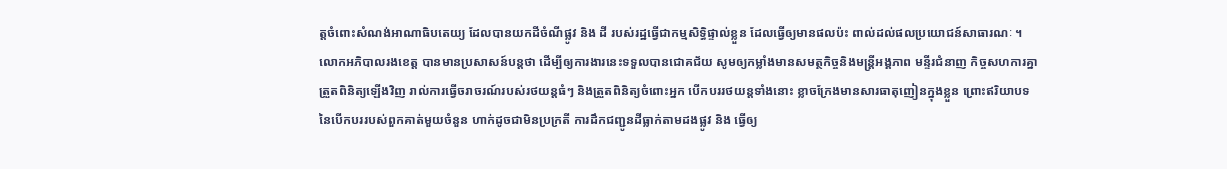ត្តចំពោះសំណង់អាណាធិបតេយ្យ ដែលបានយកដីចំណីផ្លូវ និង ដី របស់រដ្ឋធ្វើជាកម្មសិទ្ធិផ្ទាល់ខ្លួន ដែលធ្វើឲ្យមានផលប៉ះ ពាល់ដល់ផលប្រយោជន៍សាធារណៈ ។
លោកអភិបាលរងខេត្ត បានមានប្រសាសន៍បន្តថា ដើម្បីឲ្យការងារនេះទទួលបានជោគជ័យ សូមឲ្យកម្លាំងមានសមត្ថកិច្ចនិងមន្ត្រីអង្គភាព មន្ទីរជំនាញ កិច្ចសហការគ្នា ត្រួតពិនិត្យឡើងវិញ រាល់ការធ្វើចរាចរណ៍របស់រថយន្តធំៗ និងត្រួតពិនិត្យចំពោះអ្នក បើកបររថយន្តទាំងនោះ ខ្លាចក្រែងមានសារធាតុញៀនក្នុងខ្លួន ព្រោះឥរិយាបទនៃបើកបររបស់ពួកគាត់មួយចំនួន ហាក់ដូចជាមិនប្រក្រតី ការដឹកជញ្ជូនដីធ្លាក់តាមដងផ្លូវ និង ធ្វើឲ្យ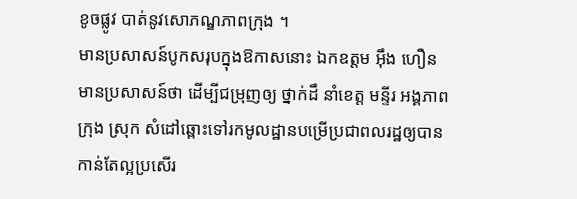ខូចផ្លូវ បាត់នូវសោភណ្ឌភាពក្រុង ។
មានប្រសាសន៍បូកសរុបក្នុងឱកាសនោះ ឯកឧត្តម អ៊ឹង ហឿន មានប្រសាសន៍ថា ដើម្បីជម្រុញឲ្យ ថ្នាក់ដឹ នាំខេត្ត មន្ទីរ អង្គភាព ក្រុង ស្រុក សំដៅឆ្ពោះទៅរកមូលដ្ឋានបម្រើប្រជាពលរដ្ឋឲ្យបានកាន់តែល្អប្រសើរ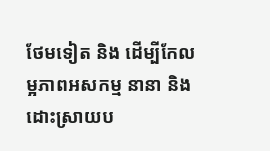ថែមទៀត និង ដើម្បីកែលម្អភាពអសកម្ម នានា និង ដោះស្រាយប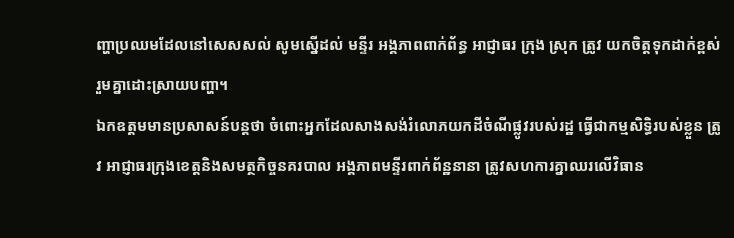ញ្ហាប្រឈមដែលនៅសេសសល់ សូមស្នើដល់ មន្ទីរ អង្គភាពពាក់ព័ន្ធ អាជ្ញាធរ ក្រុង ស្រុក ត្រូវ យកចិត្តទុកដាក់ខ្ពស់ រួមគ្នាដោះស្រាយបញ្ហា។
ឯកឧត្តមមានប្រសាសន៍បន្តថា ចំពោះអ្នកដែលសាងសង់រំលោភយកដីចំណីផ្លូវរបស់រដ្ឋ ធ្វើជាកម្មសិទ្ធិរបស់ខ្លួន ត្រូវ អាជ្ញាធរក្រុងខេត្តនិងសមត្ថកិច្ចនគរបាល អង្គភាពមន្ទីរពាក់ព័ន្ឋនានា ត្រូវសហការគ្នាឈរលើវិធាន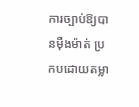ការច្បាប់ឱ្យបានម៉ឺងម៉ាត់ ប្រកបដោយតម្លា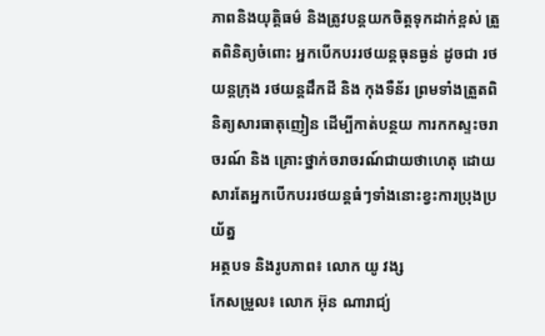ភាពនិងយុត្តិធម៌ និងត្រូវបន្តយកចិត្តទុកដាក់ខ្ពស់ ត្រួតពិនិត្យចំពោះ អ្នកបើកបររថយន្តធុនធ្ងន់ ដូចជា រថយន្តក្រុង រថយន្តដឹកដី និង កុងទឺន័រ ព្រមទាំងត្រួតពិនិត្យសារធាតុញៀន ដើម្បីកាត់បន្ថយ ការកកស្ទះចរាចរណ៍ និង គ្រោះថ្នាក់ចរាចរណ៍ជាយថាហេតុ ដោយសារតែអ្នកបើកបររថយន្តធំៗទាំងនោះខ្វះការប្រុងប្រយ័ត្ន
អត្ថបទ និងរូបភាព៖ លោក យូ វង្ស
កែសម្រួល៖ លោក អ៊ុន ណារាជ្យ់